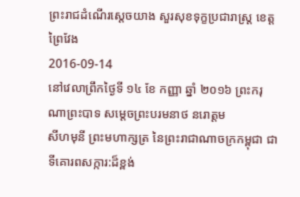ព្រះរាជដំណើរសេ្តចយាង សួរសុខទុក្ខប្រជារាស្រ្ត ខេត្តព្រៃវែង
2016-09-14
នៅវេលាព្រឹកថ្ងៃទី ១៤ ខែ កញ្ញា ឆ្នាំ ២០១៦ ព្រះករុណាព្រះបាទ សម្តេចព្រះបរមនាថ នរោត្តម
សីហមុនី ព្រះមហាក្សត្រ នៃព្រះរាជាណាចក្រកម្ពុជា ជាទីគោរពសក្ការ:ដ៏ខ្ពង់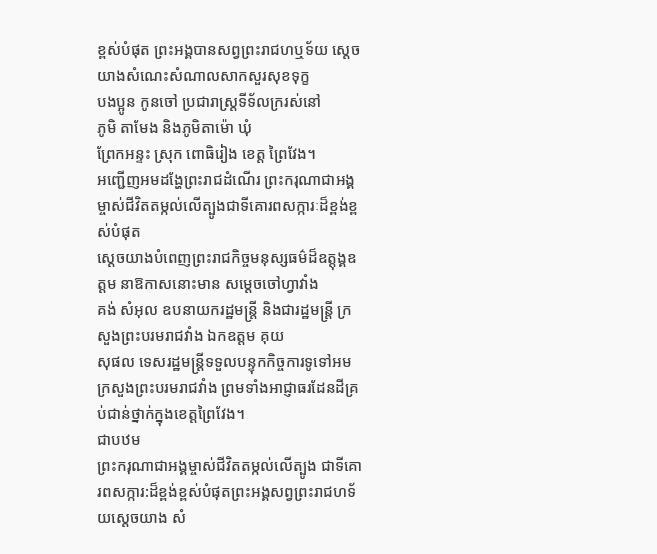ខ្ពស់បំផុត ព្រះអង្គបានសព្វព្រះរាជហឬទ័យ សេ្តចយាងសំណេះសំណាលសាកសួរសុខទុក្ខ
បងប្អូន កូនចៅ ប្រជារាស្រ្តទីទ័លក្ររស់នៅ
ភូមិ តាមែង និងភូមិតាម៉ោ ឃុំ
ព្រែកអន្ទះ ស្រុក ពោធិរៀង ខេត្ត ព្រៃវែង។
អញ្ជើញអមដង្ហែព្រះរាជដំណើរ ព្រះករុណាជាអង្គម្ចាស់ជីវិតតម្កល់លើត្បូងជាទីគោរពសក្ការៈដ៏ខ្ពង់ខ្ពស់បំផុត
សេ្តចយាងបំពេញព្រះរាជកិច្ចមនុស្សធម៌ដ៏ឧត្តុង្គឧត្តម នាឱកាសនោះមាន សម្តេចចៅហ្វាវាំង
គង់ សំអុល ឧបនាយករដ្ឋមន្រ្តី និងជារដ្ឋមន្រ្តី ក្រសួងព្រះបរមរាជវាំង ឯកឧត្តម គុយ
សុផល ទេសរដ្ឋមន្រ្តីទទួលបន្ទុកកិច្ចការទូទៅអមក្រសួងព្រះបរមរាជវាំង ព្រមទាំងអាជ្ញាធរដែនដីគ្រប់ជាន់ថ្នាក់ក្នុងខេត្តព្រៃវែង។
ជាបឋម
ព្រះករុណាជាអង្គម្ចាស់ជីវិតតម្កល់លើត្បូង ជាទីគោរពសក្ការ:ដ៏ខ្ពង់ខ្ពស់បំផុតព្រះអង្គសព្វព្រះរាជហទ័យស្តេចយាង សំ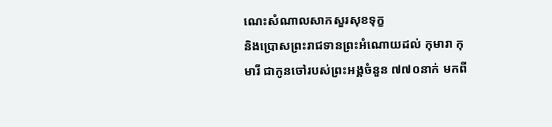ណេះសំណាលសាកសួរសុខទុក្ខ
និងប្រោសព្រះរាជទានព្រះអំណោយដល់ កុមារា កុមារី ជាកូនចៅរបស់ព្រះអង្គចំនួន ៧៧០នាក់ មកពី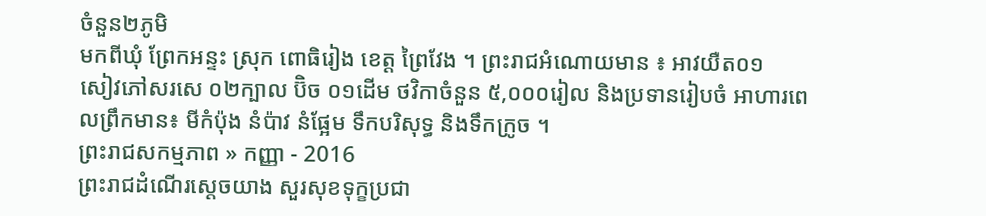ចំនួន២ភូមិ
មកពីឃុំ ព្រែកអន្ទះ ស្រុក ពោធិរៀង ខេត្ត ព្រៃវែង ។ ព្រះរាជអំណោយមាន ៖ អាវយឺត០១
សៀវភៅសរសេ ០២ក្បាល ប៊ិច ០១ដើម ថវិកាចំនួន ៥,០០០រៀល និងប្រទានរៀបចំ អាហារពេលព្រឹកមាន៖ មីកំប៉ុង នំប៉ាវ នំផ្អែម ទឹកបរិសុទ្ធ និងទឹកក្រូច ។
ព្រះរាជសកម្មភាព » កញ្ញា - 2016
ព្រះរាជដំណើរសេ្តចយាង សួរសុខទុក្ខប្រជា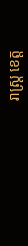រាស្រ្ត ខេត្ត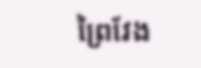ព្រៃវែង